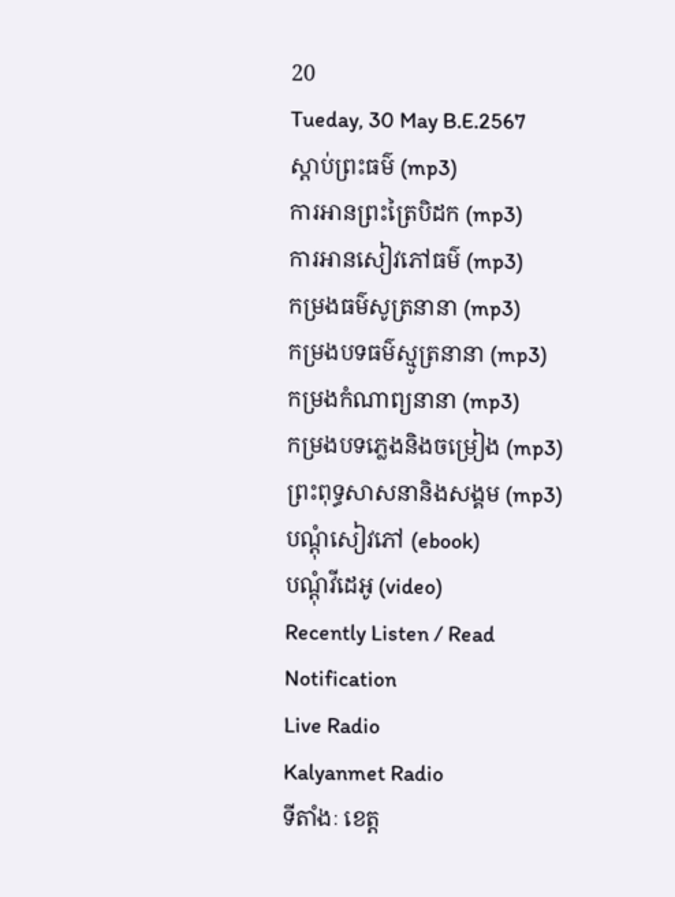20
Tueday, 30 May B.E.2567
ស្តាប់ព្រះធម៌ (mp3)
ការអានព្រះត្រៃបិដក (mp3)
ការអានសៀវភៅធម៌ (mp3)
កម្រងធម៌សូត្រនានា (mp3)
កម្រងបទធម៌ស្មូត្រនានា (mp3)
កម្រងកំណាព្យនានា (mp3)
កម្រងបទភ្លេងនិងចម្រៀង (mp3)
ព្រះពុទ្ធសាសនានិងសង្គម (mp3)
បណ្តុំសៀវភៅ (ebook)
បណ្តុំវីដេអូ (video)
Recently Listen / Read
Notification
Live Radio
Kalyanmet Radio
ទីតាំងៈ ខេត្ត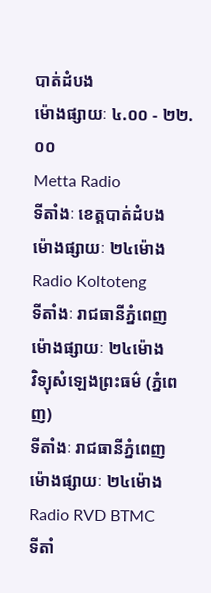បាត់ដំបង
ម៉ោងផ្សាយៈ ៤.០០ - ២២.០០
Metta Radio
ទីតាំងៈ ខេត្តបាត់ដំបង
ម៉ោងផ្សាយៈ ២៤ម៉ោង
Radio Koltoteng
ទីតាំងៈ រាជធានីភ្នំពេញ
ម៉ោងផ្សាយៈ ២៤ម៉ោង
វិទ្យុសំឡេងព្រះធម៌ (ភ្នំពេញ)
ទីតាំងៈ រាជធានីភ្នំពេញ
ម៉ោងផ្សាយៈ ២៤ម៉ោង
Radio RVD BTMC
ទីតាំ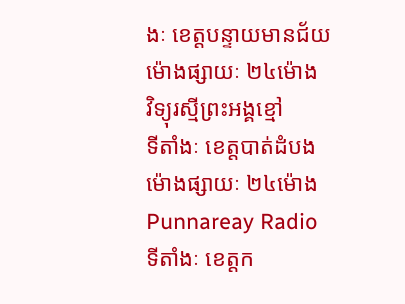ងៈ ខេត្តបន្ទាយមានជ័យ
ម៉ោងផ្សាយៈ ២៤ម៉ោង
វិទ្យុរស្មីព្រះអង្គខ្មៅ
ទីតាំងៈ ខេត្តបាត់ដំបង
ម៉ោងផ្សាយៈ ២៤ម៉ោង
Punnareay Radio
ទីតាំងៈ ខេត្តក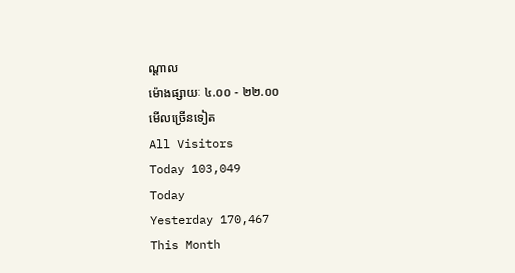ណ្តាល
ម៉ោងផ្សាយៈ ៤.០០ - ២២.០០
មើលច្រើនទៀត
All Visitors
Today 103,049
Today
Yesterday 170,467
This Month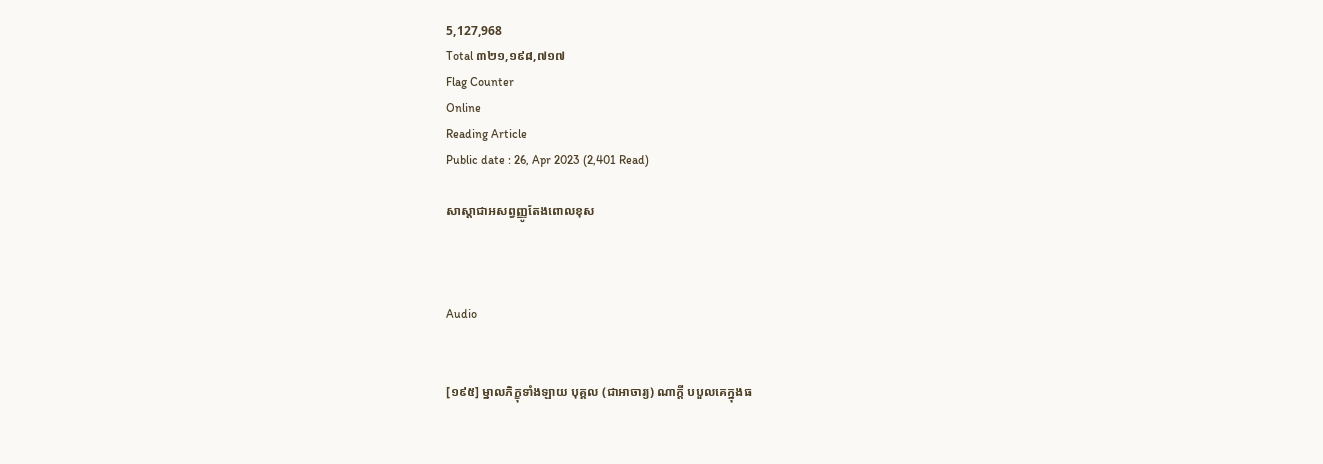5,127,968
Total ៣២១,១៩៨,៧១៧
Flag Counter
Online
Reading Article
Public date : 26, Apr 2023 (2,401 Read)

សាស្ដាជាអសព្វញ្ញូតែងពោលខុស



Audio


[១៩៥] ម្នាលភិក្ខុទាំងឡាយ បុគ្គល (ជាអាចារ្យ) ណាក្តី បបួលគេក្នុងធ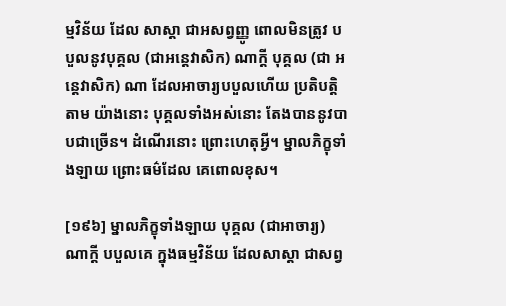ម្មវិន័យ ដែល សាស្តា ជាអសព្វញ្ញូ ពោលមិនត្រូវ បបួលនូវបុគ្គល (ជាអនេ្តវាសិក) ណាក្តី បុគ្គល (ជា អនេ្តវាសិក) ណា ដែលអាចារ្យបបួលហើយ ប្រតិបត្តិតាម យ៉ាងនោះ បុគ្គលទាំងអស់នោះ តែងបាននូវបាបជាច្រើន។ ដំណើរនោះ ព្រោះហេតុអ្វី។ ម្នាលភិក្ខុទាំងឡាយ ព្រោះធម៌ដែល គេពោលខុស។

[១៩៦] ម្នាលភិក្ខុទាំងឡាយ បុគ្គល (ជាអាចារ្យ) ណាក្តី បបួលគេ ក្នុងធម្មវិន័យ ដែលសាស្តា ជាសព្វ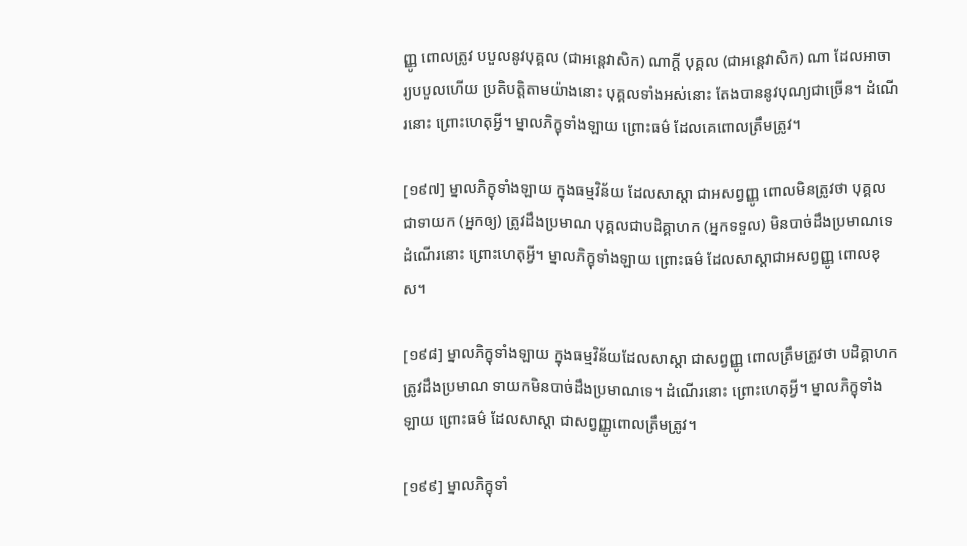ញ្ញូ ពោលត្រូវ បបួលនូវបុគ្គល (ជាអនេ្តវាសិក) ណាក្តី បុគ្គល (ជាអនេ្តវាសិក) ណា ដែលអាចារ្យបបួលហើយ ប្រតិបត្តិតាមយ៉ាងនោះ បុគ្គលទាំងអស់នោះ តែងបាននូវបុណ្យជាច្រើន។ ដំណើរនោះ ព្រោះហេតុអ្វី។ ម្នាលភិក្ខុទាំងឡាយ ព្រោះធម៌ ដែលគេពោលត្រឹមត្រូវ។

[១៩៧] ម្នាលភិក្ខុទាំងឡាយ ក្នុងធម្មវិន័យ ដែលសាស្តា ជាអសព្វញ្ញូ ពោលមិនត្រូវថា បុគ្គលជាទាយក (អ្នកឲ្យ) ត្រូវដឹងប្រមាណ បុគ្គលជាបដិគ្គាហក (អ្នកទទួល) មិនបាច់ដឹងប្រមាណទេ ដំណើរនោះ ព្រោះហេតុអ្វី។ ម្នាលភិក្ខុទាំងឡាយ ព្រោះធម៌ ដែលសាស្តាជាអសព្វញ្ញូ ពោលខុស។

[១៩៨] ម្នាលភិក្ខុទាំងឡាយ ក្នុងធម្មវិន័យដែលសាស្តា ជាសព្វញ្ញូ ពោលត្រឹមត្រូវថា បដិគ្គាហក ត្រូវដឹងប្រមាណ ទាយកមិនបាច់ដឹងប្រមាណទេ។ ដំណើរនោះ ព្រោះហេតុអ្វី។ ម្នាលភិក្ខុទាំងឡាយ ព្រោះធម៌ ដែលសាស្តា ជាសព្វញ្ញូពោលត្រឹមត្រូវ។

[១៩៩] ម្នាលភិក្ខុទាំ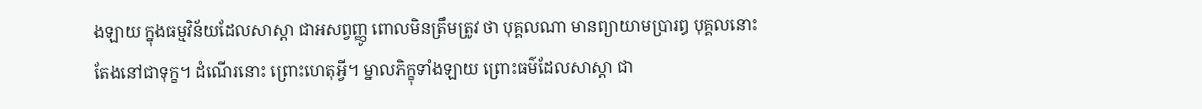ងឡាយ ក្នុងធម្មវិន័យដែលសាស្តា ជាអសព្វញ្ញូ ពោលមិនត្រឹមត្រូវ ថា បុគ្គលណា មានព្យាយាមប្រារឰ បុគ្គលនោះ តែងនៅជាទុក្ខ។ ដំណើរនោះ ព្រោះហេតុអ្វី។ ម្នាលភិក្ខុទាំងឡាយ ព្រោះធម៌ដែលសាស្តា ជា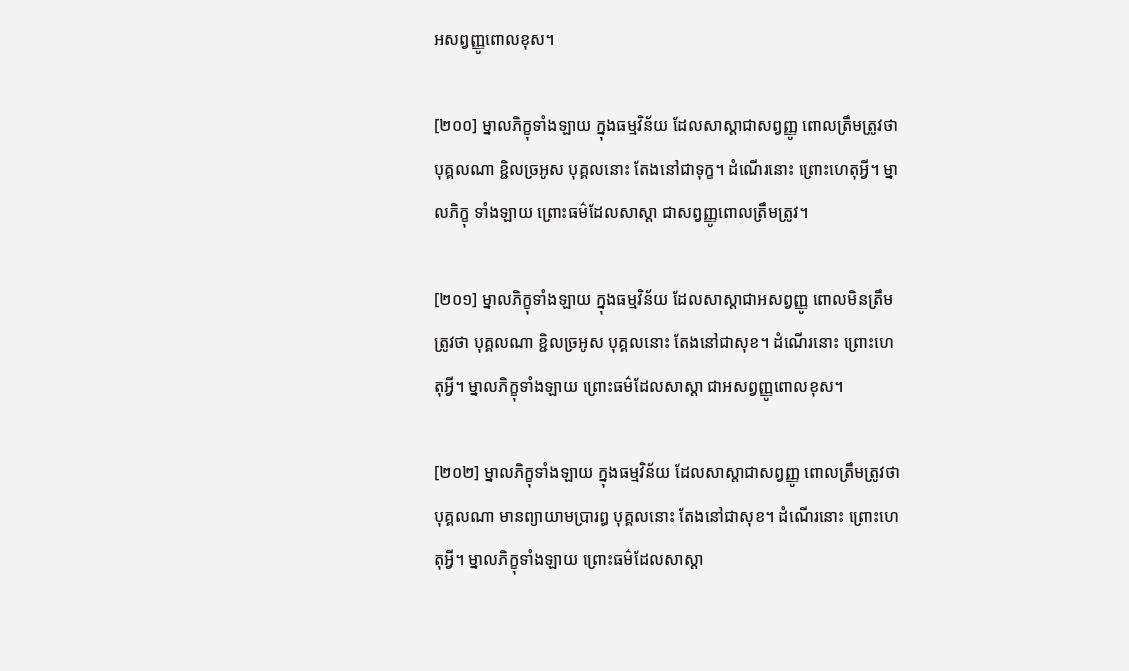អសព្វញ្ញូពោលខុស។

[២០០] ម្នាលភិក្ខុទាំងឡាយ ក្នុងធម្មវិន័យ ដែលសាស្តាជាសព្វញ្ញូ ពោលត្រឹមត្រូវថា បុគ្គលណា ខ្ជិលច្រអូស បុគ្គលនោះ តែងនៅជាទុក្ខ។ ដំណើរនោះ ព្រោះហេតុអ្វី។ ម្នាលភិក្ខុ ទាំងឡាយ ព្រោះធម៌ដែលសាស្តា ជាសព្វញ្ញូពោលត្រឹមត្រូវ។

[២០១] ម្នាលភិក្ខុទាំងឡាយ ក្នុងធម្មវិន័យ ដែលសាស្តាជាអសព្វញ្ញូ ពោលមិនត្រឹមត្រូវថា បុគ្គលណា ខ្ជិលច្រអូស បុគ្គលនោះ តែងនៅជាសុខ។ ដំណើរនោះ ព្រោះហេតុអ្វី។ ម្នាលភិក្ខុទាំងឡាយ ព្រោះធម៌ដែលសាស្តា ជាអសព្វញ្ញូពោលខុស។

[២០២] ម្នាលភិក្ខុទាំងឡាយ ក្នុងធម្មវិន័យ ដែលសាស្តាជាសព្វញ្ញូ ពោលត្រឹមត្រូវថា បុគ្គលណា មានព្យាយាមប្រារឰ បុគ្គលនោះ តែងនៅជាសុខ។ ដំណើរនោះ ព្រោះហេតុអ្វី។ ម្នាលភិក្ខុទាំងឡាយ ព្រោះធម៌ដែលសាស្តា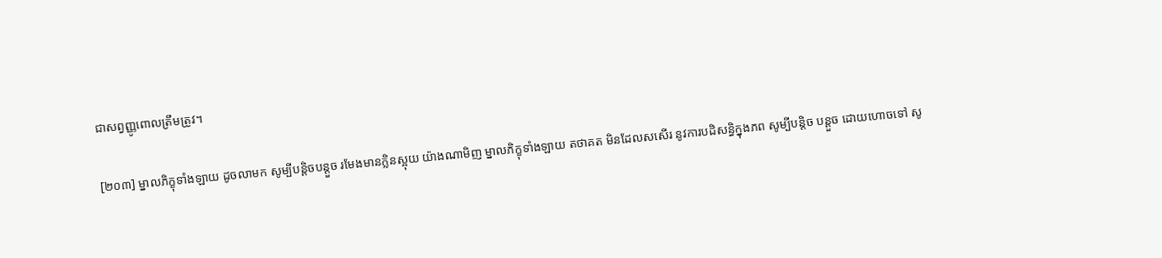ជាសព្វញ្ញូពោលត្រឹមត្រូវ។

[២០៣] ម្នាលភិក្ខុទាំងឡាយ ដូចលាមក សូម្បីបន្តិចបន្តួច រមែងមានក្លិនស្អុយ យ៉ាងណាមិញ ម្នាលភិក្ខុទាំងឡាយ តថាគត មិនដែលសសើរ នូវការបដិសន្ធិក្នុងភព សូម្បីបន្តិច បន្តួច ដោយហោចទៅ សូ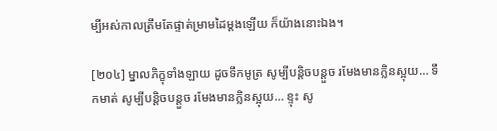ម្បីអស់កាលត្រឹមតែផ្ទាត់ម្រាមដៃម្តងឡើយ ក៏យ៉ាងនោះឯង។

[២០៤] ម្នាលភិក្ខុទាំងឡាយ ដូចទឹកមូត្រ សូម្បីបន្តិចបន្តួច រមែងមានក្លិនស្អុយ… ទឹកមាត់ សូម្បីបន្តិចបន្តួច រមែងមានក្លិនស្អុយ… ខ្ទុះ សូ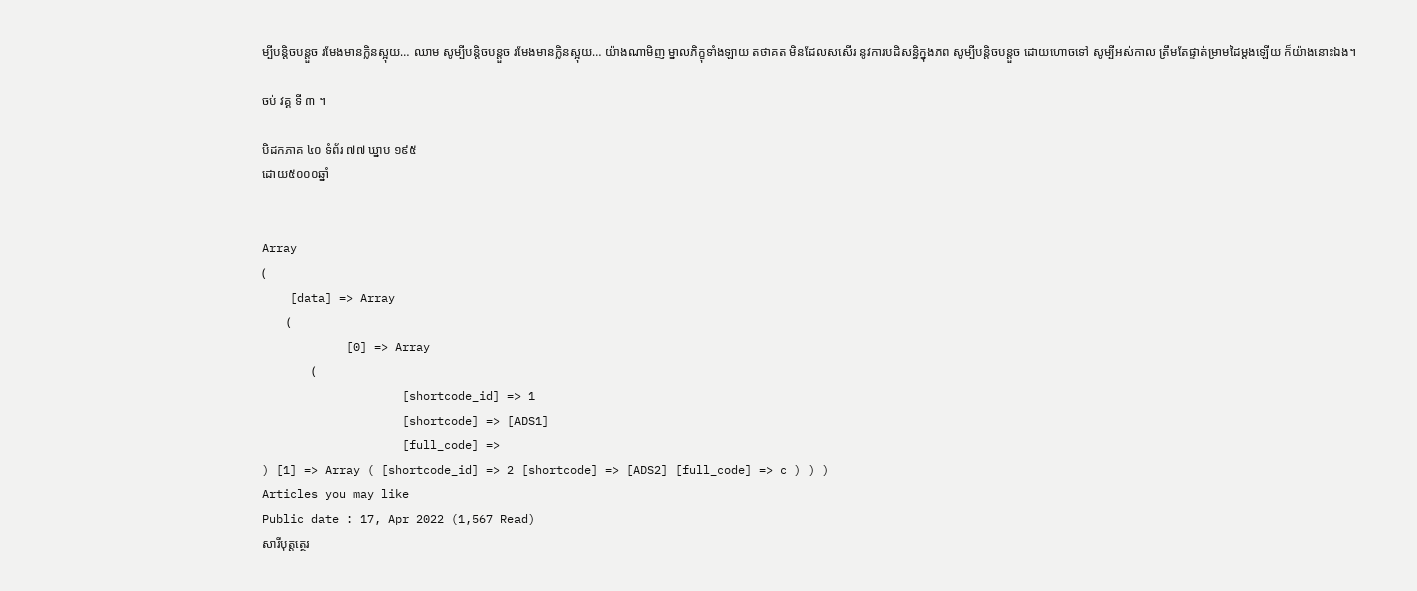ម្បីបន្តិចបន្តួច រមែងមានក្លិនស្អុយ… ឈាម សូម្បីបន្តិចបន្តួច រមែងមានក្លិនស្អុយ… យ៉ាងណាមិញ ម្នាលភិក្ខុទាំងឡាយ តថាគត មិនដែលសសើរ នូវការបដិសន្ធិក្នុងភព សូម្បីបន្តិចបន្តួច ដោយហោចទៅ សូម្បីអស់កាល ត្រឹមតែផ្ទាត់ម្រាមដៃម្តងឡើយ ក៏យ៉ាងនោះឯង។

ចប់ វគ្គ ទី ៣ ។

បិដកភាគ ៤០ ទំព័រ ៧៧ ឃ្នាប ១៩៥
ដោយ៥០០០ឆ្នាំ


Array
(
    [data] => Array
        (
            [0] => Array
                (
                    [shortcode_id] => 1
                    [shortcode] => [ADS1]
                    [full_code] =>
) [1] => Array ( [shortcode_id] => 2 [shortcode] => [ADS2] [full_code] => c ) ) )
Articles you may like
Public date : 17, Apr 2022 (1,567 Read)
សារីបុត្តត្ថេរ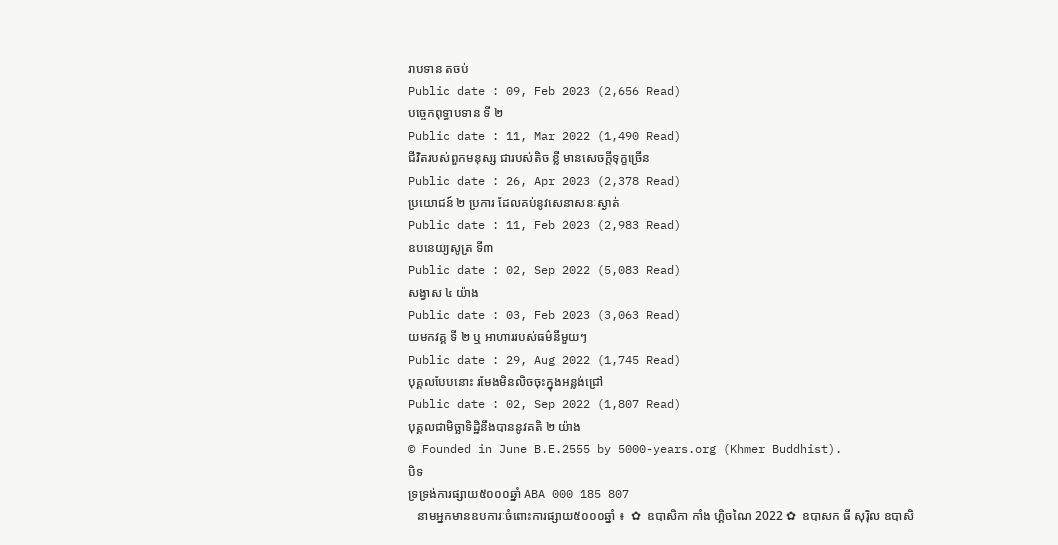រាបទាន តចប់
Public date : 09, Feb 2023 (2,656 Read)
បច្ចេកពុទ្ធាបទាន ទី ២
Public date : 11, Mar 2022 (1,490 Read)
ជីវិតរបស់ពួកមនុស្ស ជារបស់តិច ខ្លី មានសេចក្តីទុក្ខច្រើន
Public date : 26, Apr 2023 (2,378 Read)
ប្រយោជន៍ ២ ប្រការ ដែលគប់នូវសេនាសនៈស្ងាត់
Public date : 11, Feb 2023 (2,983 Read)
ឧបនេយ្យសូត្រ ទី៣
Public date : 02, Sep 2022 (5,083 Read)
សង្វាស ៤ យ៉ាង
Public date : 03, Feb 2023 (3,063 Read)
យមកវគ្គ ទី ២ ឬ អាហាររបស់ធម៌នីមួយៗ
Public date : 29, Aug 2022 (1,745 Read)
បុគ្គលបែបនោះ រមែងមិនលិចចុះក្នុងអន្លង់ជ្រៅ
Public date : 02, Sep 2022 (1,807 Read)
បុគ្គលជាមិច្ឆាទិដ្ឋិនឹងបាននូវគតិ ២ យ៉ាង
© Founded in June B.E.2555 by 5000-years.org (Khmer Buddhist).
បិទ
ទ្រទ្រង់ការផ្សាយ៥០០០ឆ្នាំ ABA 000 185 807
   នាមអ្នកមានឧបការៈចំពោះការផ្សាយ៥០០០ឆ្នាំ ៖  ✿  ឧបាសិកា កាំង ហ្គិចណៃ 2022 ✿  ឧបាសក ធី សុរ៉ិល ឧបាសិ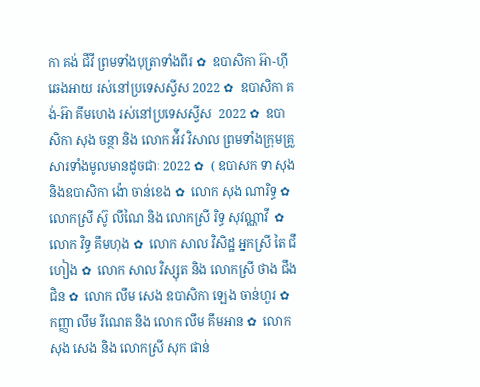កា គង់ ជីវី ព្រមទាំងបុត្រាទាំងពីរ ✿  ឧបាសិកា អ៊ា-ហុី ឆេងអាយ រស់នៅប្រទេសស្វីស 2022 ✿  ឧបាសិកា គង់-អ៊ា គីមហេង រស់នៅប្រទេសស្វីស  2022 ✿  ឧបាសិកា សុង ចន្ថា និង លោក អ៉ីវ វិសាល ព្រមទាំងក្រុមគ្រួសារទាំងមូលមានដូចជាៈ 2022 ✿  ( ឧបាសក ទា សុង និងឧបាសិកា ង៉ោ ចាន់ខេង ✿  លោក សុង ណារិទ្ធ ✿  លោកស្រី ស៊ូ លីណៃ និង លោកស្រី រិទ្ធ សុវណ្ណាវី  ✿  លោក វិទ្ធ គឹមហុង ✿  លោក សាល វិសិដ្ឋ អ្នកស្រី តៃ ជឹហៀង ✿  លោក សាល វិស្សុត និង លោកស្រី ថាង ជឹងជិន ✿  លោក លឹម សេង ឧបាសិកា ឡេង ចាន់ហួរ ✿  កញ្ញា លឹម រីណេត និង លោក លឹម គឹមអាន ✿  លោក សុង សេង និង លោកស្រី សុក ផាន់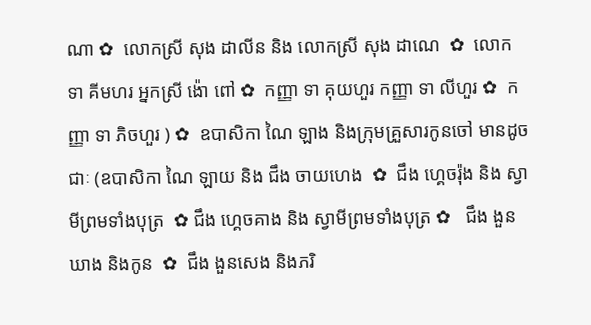ណា ✿  លោកស្រី សុង ដាលីន និង លោកស្រី សុង ដាណេ  ✿  លោក ទា គីមហរ អ្នកស្រី ង៉ោ ពៅ ✿  កញ្ញា ទា គុយហួរ កញ្ញា ទា លីហួរ ✿  កញ្ញា ទា ភិចហួរ ) ✿  ឧបាសិកា ណៃ ឡាង និងក្រុមគ្រួសារកូនចៅ មានដូចជាៈ (ឧបាសិកា ណៃ ឡាយ និង ជឹង ចាយហេង  ✿  ជឹង ហ្គេចរ៉ុង និង ស្វាមីព្រមទាំងបុត្រ  ✿ ជឹង ហ្គេចគាង និង ស្វាមីព្រមទាំងបុត្រ ✿   ជឹង ងួនឃាង និងកូន  ✿  ជឹង ងួនសេង និងភរិ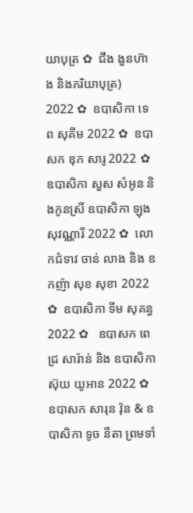យាបុត្រ ✿  ជឹង ងួនហ៊ាង និងភរិយាបុត្រ)  2022 ✿  ឧបាសិកា ទេព សុគីម 2022 ✿  ឧបាសក ឌុក សារូ 2022 ✿  ឧបាសិកា សួស សំអូន និងកូនស្រី ឧបាសិកា ឡុងសុវណ្ណារី 2022 ✿  លោកជំទាវ ចាន់ លាង និង ឧកញ៉ា សុខ សុខា 2022 ✿  ឧបាសិកា ទីម សុគន្ធ 2022 ✿   ឧបាសក ពេជ្រ សារ៉ាន់ និង ឧបាសិកា ស៊ុយ យូអាន 2022 ✿  ឧបាសក សារុន វ៉ុន & ឧបាសិកា ទូច នីតា ព្រមទាំ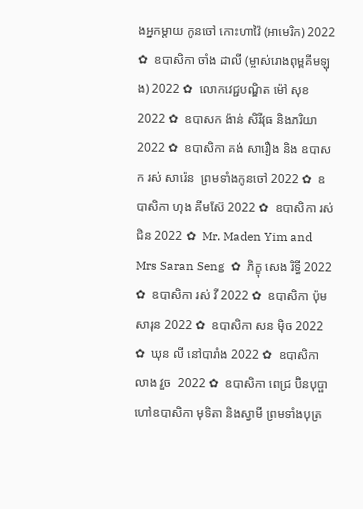ងអ្នកម្តាយ កូនចៅ កោះហាវ៉ៃ (អាមេរិក) 2022 ✿  ឧបាសិកា ចាំង ដាលី (ម្ចាស់រោងពុម្ពគីមឡុង) 2022 ✿  លោកវេជ្ជបណ្ឌិត ម៉ៅ សុខ 2022 ✿  ឧបាសក ង៉ាន់ សិរីវុធ និងភរិយា 2022 ✿  ឧបាសិកា គង់ សារឿង និង ឧបាសក រស់ សារ៉េន  ព្រមទាំងកូនចៅ 2022 ✿  ឧបាសិកា ហុង គីមស៊ែ 2022 ✿  ឧបាសិកា រស់ ជិន 2022 ✿  Mr. Maden Yim and Mrs Saran Seng  ✿  ភិក្ខុ សេង រិទ្ធី 2022 ✿  ឧបាសិកា រស់ វី 2022 ✿  ឧបាសិកា ប៉ុម សារុន 2022 ✿  ឧបាសិកា សន ម៉ិច 2022 ✿  ឃុន លី នៅបារាំង 2022 ✿  ឧបាសិកា លាង វួច  2022 ✿  ឧបាសិកា ពេជ្រ ប៊ិនបុប្ផា ហៅឧបាសិកា មុទិតា និងស្វាមី ព្រមទាំងបុត្រ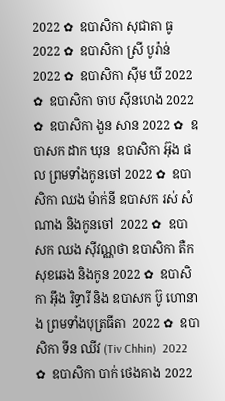2022 ✿  ឧបាសិកា សុជាតា ធូ  2022 ✿  ឧបាសិកា ស្រី បូរ៉ាន់ 2022 ✿  ឧបាសិកា ស៊ីម ឃី 2022 ✿  ឧបាសិកា ចាប ស៊ីនហេង 2022 ✿  ឧបាសិកា ងួន សាន 2022 ✿  ឧបាសក ដាក ឃុន  ឧបាសិកា អ៊ុង ផល ព្រមទាំងកូនចៅ 2022 ✿  ឧបាសិកា ឈង ម៉ាក់នី ឧបាសក រស់ សំណាង និងកូនចៅ  2022 ✿  ឧបាសក ឈង សុីវណ្ណថា ឧបាសិកា តឺក សុខឆេង និងកូន 2022 ✿  ឧបាសិកា អុឹង រិទ្ធារី និង ឧបាសក ប៊ូ ហោនាង ព្រមទាំងបុត្រធីតា  2022 ✿  ឧបាសិកា ទីន ឈីវ (Tiv Chhin)  2022 ✿  ឧបាសិកា បាក់ ថេងគាង 2022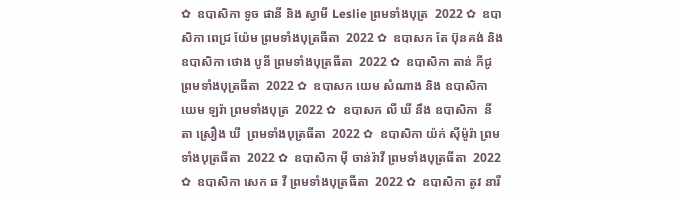✿  ឧបាសិកា ទូច ផានី និង ស្វាមី Leslie ព្រមទាំងបុត្រ  2022 ✿  ឧបាសិកា ពេជ្រ យ៉ែម ព្រមទាំងបុត្រធីតា  2022 ✿  ឧបាសក តែ ប៊ុនគង់ និង ឧបាសិកា ថោង បូនី ព្រមទាំងបុត្រធីតា  2022 ✿  ឧបាសិកា តាន់ ភីជូ ព្រមទាំងបុត្រធីតា  2022 ✿  ឧបាសក យេម សំណាង និង ឧបាសិកា យេម ឡរ៉ា ព្រមទាំងបុត្រ  2022 ✿  ឧបាសក លី ឃី នឹង ឧបាសិកា  នីតា ស្រឿង ឃី  ព្រមទាំងបុត្រធីតា  2022 ✿  ឧបាសិកា យ៉ក់ សុីម៉ូរ៉ា ព្រមទាំងបុត្រធីតា  2022 ✿  ឧបាសិកា មុី ចាន់រ៉ាវី ព្រមទាំងបុត្រធីតា  2022 ✿  ឧបាសិកា សេក ឆ វី ព្រមទាំងបុត្រធីតា  2022 ✿  ឧបាសិកា តូវ នារី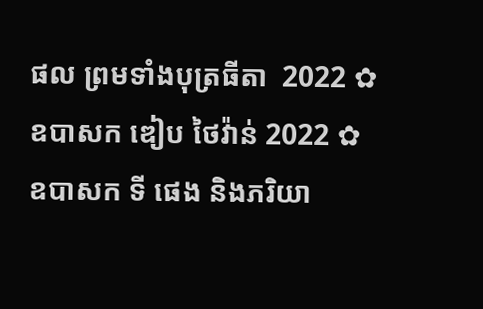ផល ព្រមទាំងបុត្រធីតា  2022 ✿  ឧបាសក ឌៀប ថៃវ៉ាន់ 2022 ✿  ឧបាសក ទី ផេង និងភរិយា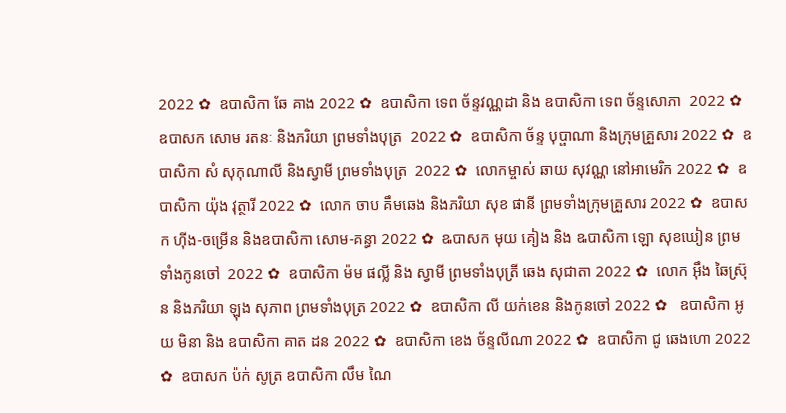2022 ✿  ឧបាសិកា ឆែ គាង 2022 ✿  ឧបាសិកា ទេព ច័ន្ទវណ្ណដា និង ឧបាសិកា ទេព ច័ន្ទសោភា  2022 ✿  ឧបាសក សោម រតនៈ និងភរិយា ព្រមទាំងបុត្រ  2022 ✿  ឧបាសិកា ច័ន្ទ បុប្ផាណា និងក្រុមគ្រួសារ 2022 ✿  ឧបាសិកា សំ សុកុណាលី និងស្វាមី ព្រមទាំងបុត្រ  2022 ✿  លោកម្ចាស់ ឆាយ សុវណ្ណ នៅអាមេរិក 2022 ✿  ឧបាសិកា យ៉ុង វុត្ថារី 2022 ✿  លោក ចាប គឹមឆេង និងភរិយា សុខ ផានី ព្រមទាំងក្រុមគ្រួសារ 2022 ✿  ឧបាសក ហ៊ីង-ចម្រើន និងឧបាសិកា សោម-គន្ធា 2022 ✿  ឩបាសក មុយ គៀង និង ឩបាសិកា ឡោ សុខឃៀន ព្រមទាំងកូនចៅ  2022 ✿  ឧបាសិកា ម៉ម ផល្លី និង ស្វាមី ព្រមទាំងបុត្រី ឆេង សុជាតា 2022 ✿  លោក អ៊ឹង ឆៃស្រ៊ុន និងភរិយា ឡុង សុភាព ព្រមទាំងបុត្រ 2022 ✿  ឧបាសិកា លី យក់ខេន និងកូនចៅ 2022 ✿   ឧបាសិកា អូយ មិនា និង ឧបាសិកា គាត ដន 2022 ✿  ឧបាសិកា ខេង ច័ន្ទលីណា 2022 ✿  ឧបាសិកា ជូ ឆេងហោ 2022 ✿  ឧបាសក ប៉ក់ សូត្រ ឧបាសិកា លឹម ណៃ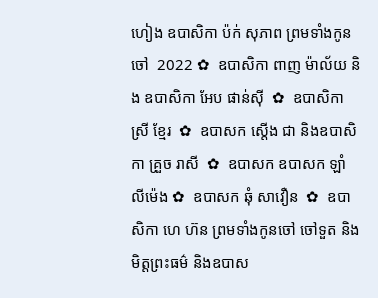ហៀង ឧបាសិកា ប៉ក់ សុភាព ព្រមទាំងកូនចៅ  2022 ✿  ឧបាសិកា ពាញ ម៉ាល័យ និង ឧបាសិកា អែប ផាន់ស៊ី  ✿  ឧបាសិកា ស្រី ខ្មែរ  ✿  ឧបាសក ស្តើង ជា និងឧបាសិកា គ្រួច រាសី  ✿  ឧបាសក ឧបាសក ឡាំ លីម៉េង ✿  ឧបាសក ឆុំ សាវឿន  ✿  ឧបាសិកា ហេ ហ៊ន ព្រមទាំងកូនចៅ ចៅទួត និងមិត្តព្រះធម៌ និងឧបាស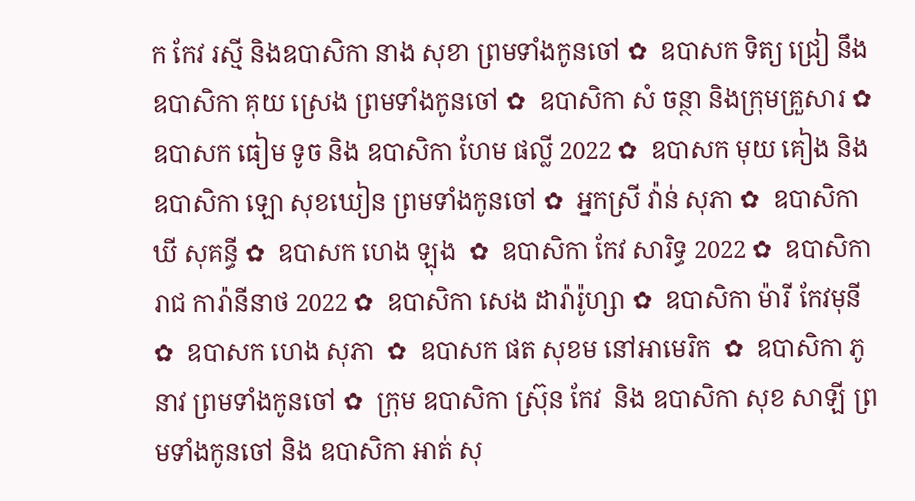ក កែវ រស្មី និងឧបាសិកា នាង សុខា ព្រមទាំងកូនចៅ ✿  ឧបាសក ទិត្យ ជ្រៀ នឹង ឧបាសិកា គុយ ស្រេង ព្រមទាំងកូនចៅ ✿  ឧបាសិកា សំ ចន្ថា និងក្រុមគ្រួសារ ✿  ឧបាសក ធៀម ទូច និង ឧបាសិកា ហែម ផល្លី 2022 ✿  ឧបាសក មុយ គៀង និងឧបាសិកា ឡោ សុខឃៀន ព្រមទាំងកូនចៅ ✿  អ្នកស្រី វ៉ាន់ សុភា ✿  ឧបាសិកា ឃី សុគន្ធី ✿  ឧបាសក ហេង ឡុង  ✿  ឧបាសិកា កែវ សារិទ្ធ 2022 ✿  ឧបាសិកា រាជ ការ៉ានីនាថ 2022 ✿  ឧបាសិកា សេង ដារ៉ារ៉ូហ្សា ✿  ឧបាសិកា ម៉ារី កែវមុនី ✿  ឧបាសក ហេង សុភា  ✿  ឧបាសក ផត សុខម នៅអាមេរិក  ✿  ឧបាសិកា ភូ នាវ ព្រមទាំងកូនចៅ ✿  ក្រុម ឧបាសិកា ស្រ៊ុន កែវ  និង ឧបាសិកា សុខ សាឡី ព្រមទាំងកូនចៅ និង ឧបាសិកា អាត់ សុ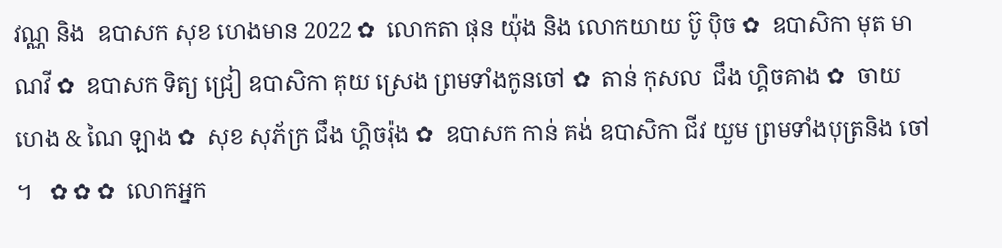វណ្ណ និង  ឧបាសក សុខ ហេងមាន 2022 ✿  លោកតា ផុន យ៉ុង និង លោកយាយ ប៊ូ ប៉ិច ✿  ឧបាសិកា មុត មាណវី ✿  ឧបាសក ទិត្យ ជ្រៀ ឧបាសិកា គុយ ស្រេង ព្រមទាំងកូនចៅ ✿  តាន់ កុសល  ជឹង ហ្គិចគាង ✿  ចាយ ហេង & ណៃ ឡាង ✿  សុខ សុភ័ក្រ ជឹង ហ្គិចរ៉ុង ✿  ឧបាសក កាន់ គង់ ឧបាសិកា ជីវ យួម ព្រមទាំងបុត្រនិង ចៅ ។   ✿ ✿ ✿  លោកអ្នក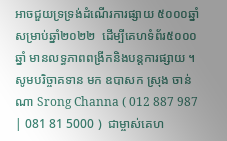អាចជួយទ្រទ្រង់ដំណើរការផ្សាយ ៥០០០ឆ្នាំ សម្រាប់ឆ្នាំ២០២២  ដើម្បីគេហទំព័រ៥០០០ឆ្នាំ មានលទ្ធភាពពង្រីកនិងបន្តការផ្សាយ ។  សូមបរិច្ចាគទាន មក ឧបាសក ស្រុង ចាន់ណា Srong Channa ( 012 887 987 | 081 81 5000 )  ជាម្ចាស់គេហ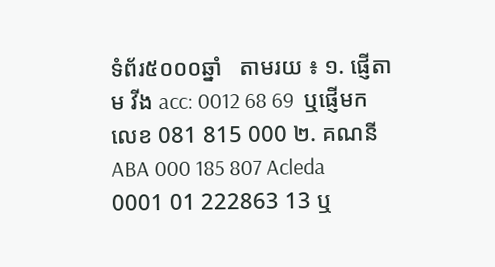ទំព័រ៥០០០ឆ្នាំ   តាមរយ ៖ ១. ផ្ញើតាម វីង acc: 0012 68 69  ឬផ្ញើមកលេខ 081 815 000 ២. គណនី ABA 000 185 807 Acleda 0001 01 222863 13 ឬ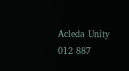Acleda Unity 012 887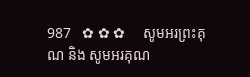987   ✿ ✿ ✿     សូមអរព្រះគុណ និង សូមអរគុណ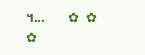។...       ✿  ✿  ✿